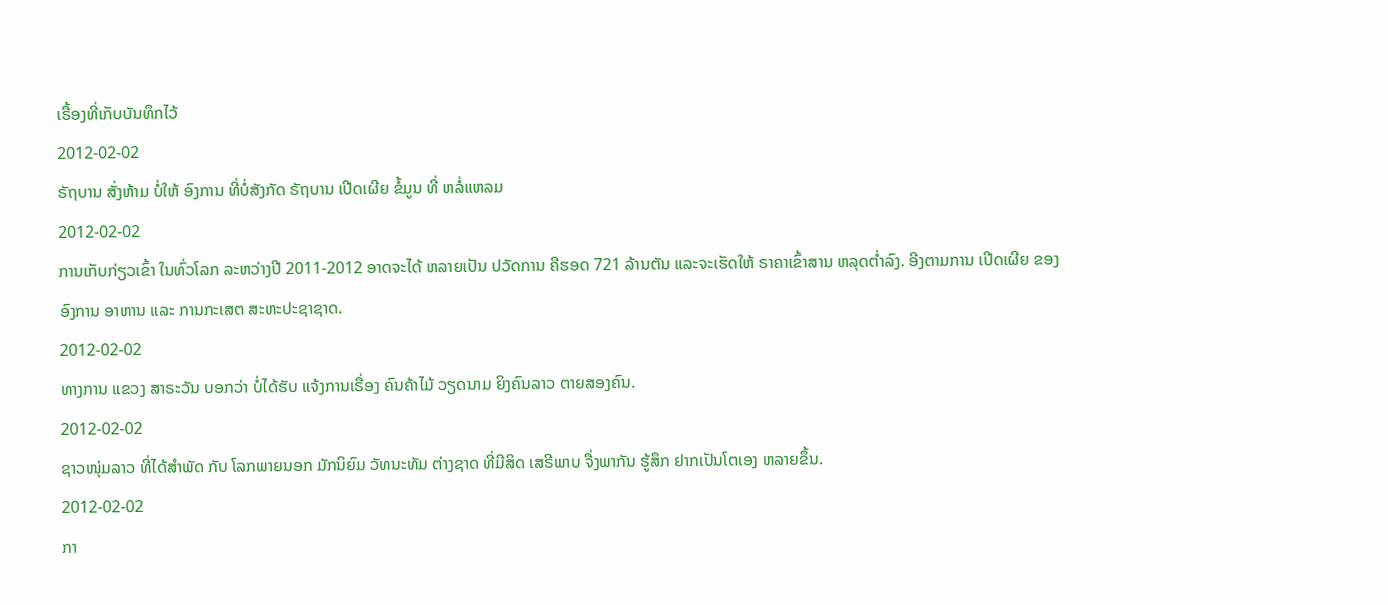ເຣື້ອງທີ່ເກັບບັນທຶກໄວ້
2012-02-02
ຣັຖບານ ສັ່ງຫ້າມ ບໍ່ໃຫ້ ອົງການ ທີ່ບໍ່ສັງກັດ ຣັຖບານ ເປີດເຜີຍ ຂໍ້ມູນ ທີ່ ຫລໍ່ແຫລມ
2012-02-02
ການເກັບກ່ຽວເຂົ້າ ໃນທົ່ວໂລກ ລະຫວ່າງປີ 2011-2012 ອາດຈະໄດ້ ຫລາຍເປັນ ປວັດການ ຄືຮອດ 721 ລ້ານຕັນ ແລະຈະເຮັດໃຫ້ ຣາຄາເຂົ້າສານ ຫລຸດຕໍ່າລົງ. ອີງຕາມການ ເປີດເຜີຍ ຂອງ ອົງການ ອາຫານ ແລະ ການກະເສຕ ສະຫະປະຊາຊາດ.
2012-02-02
ທາງການ ແຂວງ ສາຣະວັນ ບອກວ່າ ບໍ່ໄດ້ຮັບ ແຈ້ງການເຣື່ອງ ຄົນຄ້າໄມ້ ວຽດນາມ ຍິງຄົນລາວ ຕາຍສອງຄົນ.
2012-02-02
ຊາວໜຸ່ມລາວ ທີ່ໄດ້ສໍາພັດ ກັບ ໂລກພາຍນອກ ມັກນິຍົມ ວັທນະທັມ ຕ່າງຊາດ ທີ່ມີສິດ ເສຣີພາບ ຈື່ງພາກັນ ຮູ້ສຶກ ຢາກເປັນໂຕເອງ ຫລາຍຂຶ້ນ.
2012-02-02
ກາ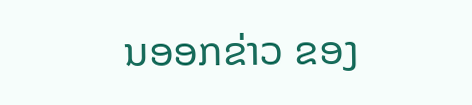ນອອກຂ່າວ ຂອງ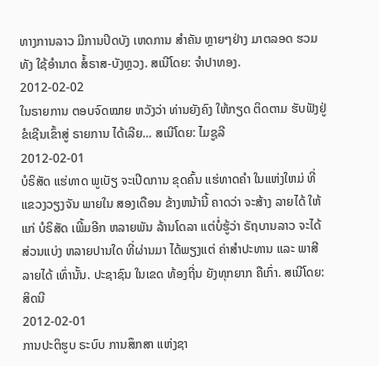ທາງການລາວ ມີການປິດບັງ ເຫດການ ສຳຄັນ ຫຼາຍໆຢ່າງ ມາຕລອດ ຮວມທັງ ໃຊ້ອຳນາດ ສໍ້ຣາສ-ບັງຫຼວງ. ສເນີໂດຍ: ຈຳປາທອງ.
2012-02-02
ໃນຣາຍການ ຕອບຈົດໝາຍ ຫວັງວ່າ ທ່ານຍັງຄົງ ໃຫ້ກຽດ ຕິດຕາມ ຮັບຟັງຢູ່ ຂໍເຊີນເຂົ້າສູ່ ຣາຍການ ໄດ້ເລີຍ... ສເນີໂດຍ: ໄມຊູລີ
2012-02-01
ບໍຣິສັດ ແຮ່ທາດ ພູເບັຽ ຈະເປີດການ ຂຸດຄົ້ນ ແຮ່ທາດຄຳ ໃນແຫ່ງໃຫມ່ ທີ່ ແຂວງວຽງຈັນ ພາຍໃນ ສອງເດືອນ ຂ້າງຫນ້ານີ້ ຄາດວ່າ ຈະສ້າງ ລາຍໄດ້ ໃຫ້ແກ່ ບໍຣິສັດ ເພີ້ມອີກ ຫລາຍພັນ ລ້ານໂດລາ ແຕ່ບໍ່ຮູ້ວ່າ ຣັຖບານລາວ ຈະໄດ້ ສ່ວນແບ່ງ ຫລາຍປານໃດ ທີ່ຜ່ານມາ ໄດ້ພຽງແຕ່ ຄ່າສຳປະທານ ແລະ ພາສີ ລາຍໄດ້ ເທົ່ານັ້ນ. ປະຊາຊົນ ໃນເຂດ ທ້ອງຖີ່ນ ຍັງທຸກຍາກ ຄືເກົ່າ. ສເນີໂດຍ: ສິດນີ
2012-02-01
ການປະຕິຮູບ ຣະບົບ ການສຶກສາ ແຫ່ງຊາ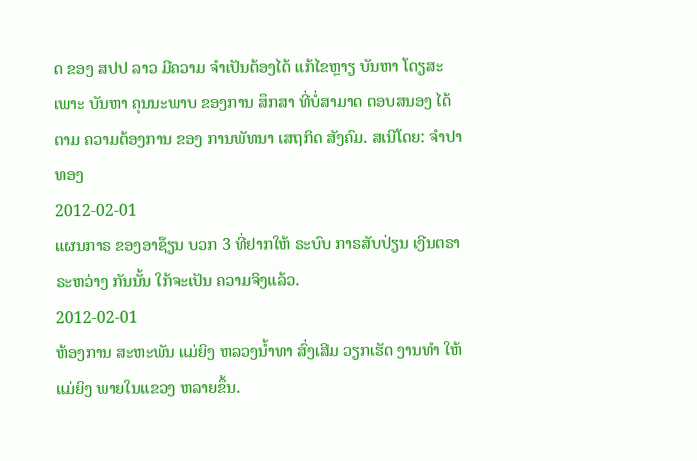ດ ຂອງ ສປປ ລາວ ມີຄວາມ ຈໍາເປັນຕ້ອງໄດ້ ແກ້ໄຂຫຼາຽ ບັນຫາ ໂດຽສະເພາະ ບັນຫາ ຄຸນນະພາບ ຂອງການ ສຶກສາ ທີ່ບໍ່ສາມາດ ຕອບສນອງ ໄດ້ຕາມ ຄວາມຕ້ອງການ ຂອງ ການພັທນາ ເສຖກິດ ສັງຄົມ. ສເນີໂດຍ: ຈໍາປາທອງ
2012-02-01
ແຜນກາຣ ຂອງອາຊ໊ຽນ ບວກ 3 ທີ່ຢາກໃຫ້ ຣະບົບ ກາຣສັບປ່ຽນ ເງີນຕຣາ ຣະຫວ່າງ ກັນນັ້ນ ໃກ້ຈະເປັນ ຄວາມຈິງແລ້ວ.
2012-02-01
ຫ້ອງການ ສະຫະພັນ ແມ່ຍິງ ຫລວງນໍ້າທາ ສົ່ງເສີມ ວຽກເຮັດ ງານທໍາ ໃຫ້ແມ່ຍິງ ພາຍໃນແຂວງ ຫລາຍຂຶ້ນ.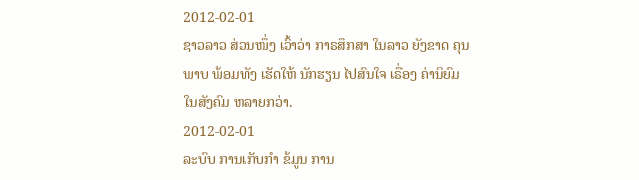2012-02-01
ຊາວລາວ ສ່ວນໜຶ່ງ ເວົ້າວ່າ ກາຣສຶກສາ ໃນລາວ ຍັງຂາດ ຄຸນພາບ ພ້ອມທັງ ເຮັດໃຫ້ ນັກຮຽນ ໄປສົນໃຈ ເຣື່ອງ ຄ່ານິຍົມ ໃນສັງຄົມ ຫລາຍກວ່າ.
2012-02-01
ລະບົບ ການເກັບກໍາ ຂ້ມູນ ການ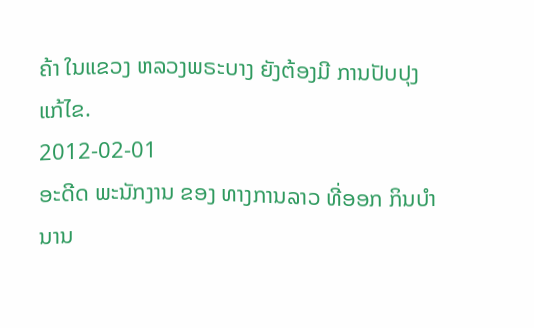ຄ້າ ໃນແຂວງ ຫລວງພຣະບາງ ຍັງຕ້ອງມີ ການປັບປຸງ ແກ້ໄຂ.
2012-02-01
ອະດີດ ພະນັກງານ ຂອງ ທາງການລາວ ທີ່ອອກ ກິນບໍານານ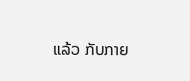ແລ້ວ ກັບກາຍ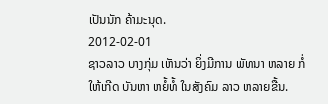ເປັນນັກ ຄ້າມະນຸດ.
2012-02-01
ຊາວລາວ ບາງກຸ່ມ ເຫັນວ່າ ຍິ່ງມີການ ພັທນາ ຫລາຍ ກໍ່ໃຫ້ເກີດ ບັນຫາ ຫຍໍ້ທໍ້ ໃນສັງຄົມ ລາວ ຫລາຍຂື້ນ.